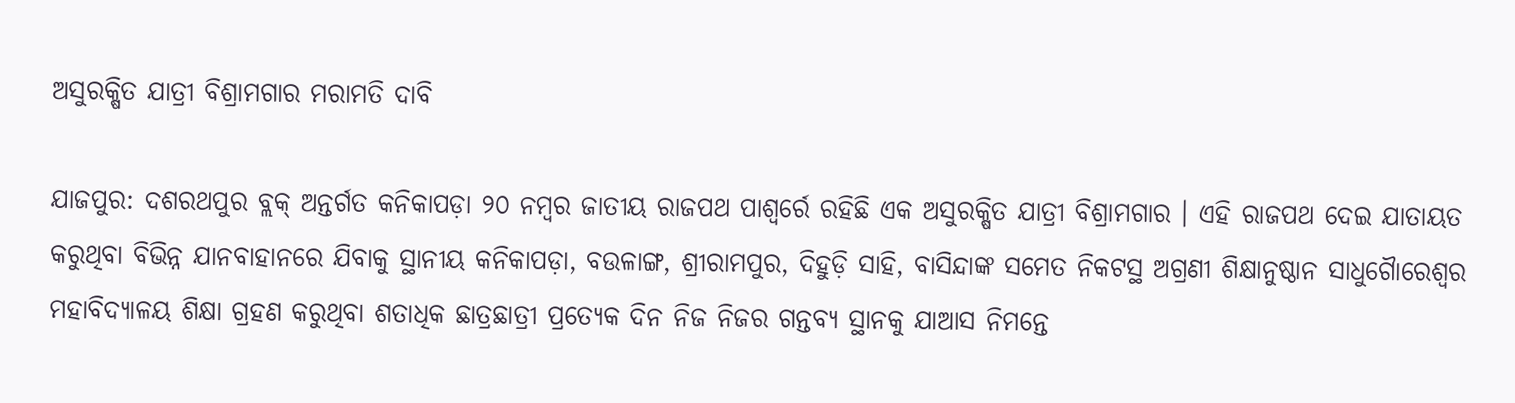ଅସୁରକ୍ଷିତ ଯାତ୍ରୀ ବିଶ୍ରାମଗାର ମରାମତି ଦାବି

ଯାଜପୁର: ଦଶରଥପୁର ବ୍ଲକ୍ ଅନ୍ତର୍ଗତ କନିକାପଡ଼ା ୨୦ ନମ୍ବର ଜାତୀୟ ରାଜପଥ ପାଶ୍ୱର୍ରେ ରହିଛି ଏକ ଅସୁରକ୍ଷିତ ଯାତ୍ରୀ ବିଶ୍ରାମଗାର । ଏହି ରାଜପଥ ଦେଇ ଯାତାୟତ କରୁଥିବା ବିଭିନ୍ନ ଯାନବାହାନରେ ଯିବାକୁ ସ୍ଥାନୀୟ କନିକାପଡ଼ା, ବଉଳାଙ୍ଗ, ଶ୍ରୀରାମପୁର, ଦିହୁଡ଼ି ସାହି, ବାସିନ୍ଦାଙ୍କ ସମେତ ନିକଟସ୍ଥ ଅଗ୍ରଣୀ ଶିକ୍ଷାନୁଷ୍ଠାନ ସାଧୁଗୈାରେଶ୍ୱର ମହାବିଦ୍ୟାଳୟ ଶିକ୍ଷା ଗ୍ରହଣ କରୁଥିବା ଶତାଧିକ ଛାତ୍ରଛାତ୍ରୀ ପ୍ରତ୍ୟେକ ଦିନ ନିଜ ନିଜର ଗନ୍ତବ୍ୟ ସ୍ଥାନକୁ ଯାଆସ ନିମନ୍ତେ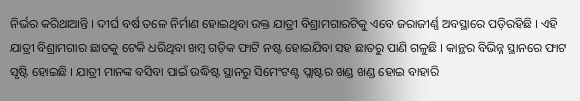ନିର୍ଭର କରିଥାଆନ୍ତି । ଦୀର୍ଘ ବର୍ଷ ତଳେ ନିର୍ମାଣ ହୋଇଥିବା ଉକ୍ତ ଯାତ୍ରୀ ବିଶ୍ରାମଗାରଟିକୁ ଏବେ ଜରାଜୀର୍ଣ୍ଣ ଅବସ୍ଥାରେ ପଡ଼ିରହିଛି । ଏହି ଯାତ୍ରୀ ବିଶ୍ରାମଗାର ଛାତକୁ ଟେକି ଧରିଥିବା ଖମ୍ବ ଗଡ଼ିକ ଫାଟି ନଷ୍ଟ ହୋଇଯିବା ସହ ଛାତରୁ ପାଣି ଗଳୁଛି । କାନ୍ଥର ବିଭିନ୍ନ ସ୍ଥାନରେ ଫାଟ ସୃଷ୍ଟି ହୋଇଛି । ଯାତ୍ରୀ ମାନଙ୍କ ବସିବା ପାଇଁ ଉଦ୍ଧିଷ୍ଟ ସ୍ଥାନରୁ ସିମେଂଟଣ୍ଟ ପ୍ଲାଷ୍ଟର ଖଣ୍ଡ ଖଣ୍ଡ ହୋଇ ବାହାରି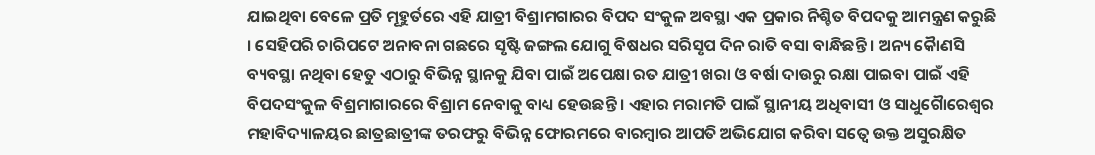ଯାଇଥିବା ବେଳେ ପ୍ରତି ମୂହୁର୍ତରେ ଏହି ଯାତ୍ରୀ ବିଶ୍ରାମଗାରର ବିପଦ ସଂକୁଳ ଅବସ୍ଥା ଏକ ପ୍ରକାର ନିଶ୍ଚିତ ବିପଦକୁ ଆମନ୍ତ୍ରଣ କରୁଛି । ସେହିପରି ଚାରିପଟେ ଅନାବନା ଗଛରେ ସୃଷ୍ଟି ଜଙ୍ଗଲ ଯୋଗୁ ବିଷଧର ସରିସୃପ ଦିନ ରାତି ବସା ବାନ୍ଧିଛନ୍ତି । ଅନ୍ୟ କୈାଣସି ବ୍ୟବସ୍ଥା ନଥିବା ହେତୁ ଏଠାରୁ ବିଭିନ୍ନ ସ୍ଥାନକୁ ଯିବା ପାଇଁ ଅପେକ୍ଷା ରତ ଯାତ୍ରୀ ଖରା ଓ ବର୍ଷା ଦାଉରୁ ରକ୍ଷା ପାଇବା ପାଇଁ ଏହି ବିପଦସଂକୁଳ ବିଶ୍ରମାଗାରରେ ବିଶ୍ରାମ ନେବାକୁ ବାଧ୍ୟ ହେଉଛନ୍ତି । ଏହାର ମରାମତି ପାଇଁ ସ୍ଥାନୀୟ ଅଧିବାସୀ ଓ ସାଧୁଗୈାରେଶ୍ୱର ମହାବିଦ୍ୟାଳୟର ଛାତ୍ରଛାତ୍ରୀଙ୍କ ତରଫରୁ ବିଭିନ୍ନ ଫୋରମରେ ବାରମ୍ବାର ଆପତି ଅଭିଯୋଗ କରିବା ସତ୍ୱେ ଉକ୍ତ ଅସୁରକ୍ଷିତ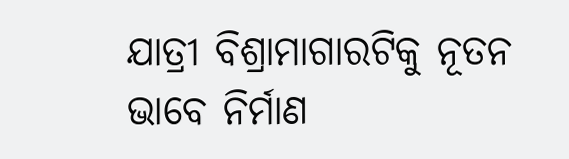ଯାତ୍ରୀ ବିଶ୍ରାମାଗାରଟିକୁ ନୂତନ ଭାବେ ନିର୍ମାଣ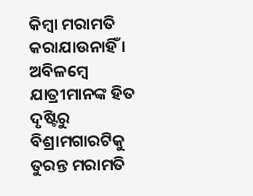କିମ୍ବା ମରାମତି କରାଯାଉନାହିଁ । ଅବିଳମ୍ବେ ଯାତ୍ରୀମାନଙ୍କ ହିତ ଦୃଷ୍ଟିରୁ ବିଶ୍ରାମଗାରଟିକୁ ତୁରନ୍ତ ମରାମତି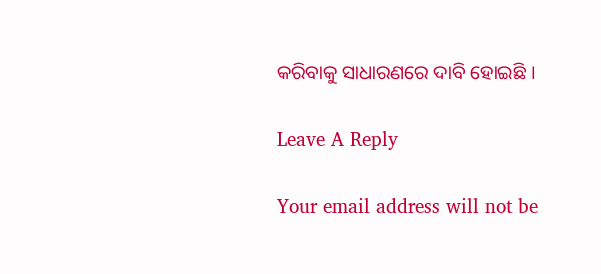କରିବାକୁ ସାଧାରଣରେ ଦାବି ହୋଇଛି ।

Leave A Reply

Your email address will not be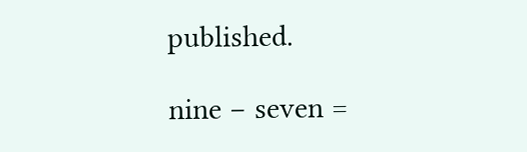published.

nine − seven =